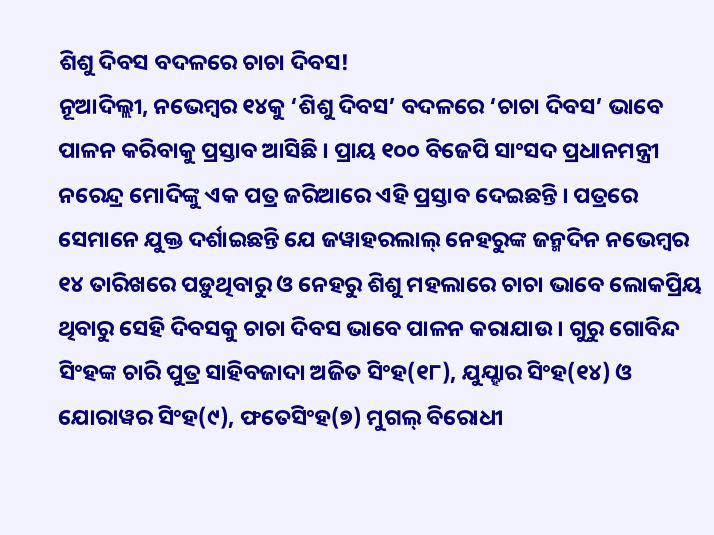ଶିଶୁ ଦିବସ ବଦଳରେ ଚାଚା ଦିବସ!
ନୂଆଦିଲ୍ଲୀ, ନଭେମ୍ବର ୧୪କୁ ‘ଶିଶୁ ଦିବସ’ ବଦଳରେ ‘ଚାଚା ଦିବସ’ ଭାବେ ପାଳନ କରିବାକୁ ପ୍ରସ୍ତାବ ଆସିଛି । ପ୍ରାୟ ୧୦୦ ବିଜେପି ସାଂସଦ ପ୍ରଧାନମନ୍ତ୍ରୀ ନରେନ୍ଦ୍ର ମୋଦିଙ୍କୁ ଏକ ପତ୍ର ଜରିଆରେ ଏହି ପ୍ରସ୍ତାବ ଦେଇଛନ୍ତି । ପତ୍ରରେ ସେମାନେ ଯୁକ୍ତ ଦର୍ଶାଇଛନ୍ତି ଯେ ଜୱାହରଲାଲ୍ ନେହରୁଙ୍କ ଜନ୍ମଦିନ ନଭେମ୍ବର ୧୪ ତାରିଖରେ ପଡ଼ୁଥିବାରୁ ଓ ନେହରୁ ଶିଶୁ ମହଲାରେ ଚାଚା ଭାବେ ଲୋକପ୍ରିୟ ଥିବାରୁ ସେହି ଦିବସକୁ ଚାଚା ଦିବସ ଭାବେ ପାଳନ କରାଯାଉ । ଗୁରୁ ଗୋବିନ୍ଦ ସିଂହଙ୍କ ଚାରି ପୁତ୍ର ସାହିବଜାଦା ଅଜିତ ସିଂହ(୧୮), ଯୁଯ୍ହାର ସିଂହ(୧୪) ଓ ଯୋରାୱର ସିଂହ(୯), ଫତେସିଂହ(୭) ମୁଗଲ୍ ବିରୋଧୀ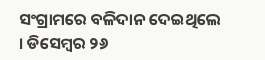ସଂଗ୍ରାମରେ ବଳିଦାନ ଦେଇଥିଲେ । ଡିସେମ୍ବର ୨୬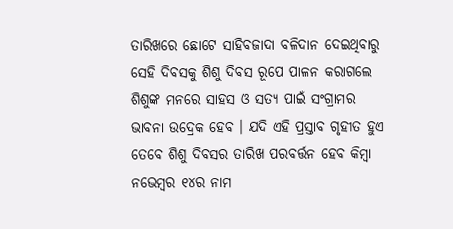ତାରିଖରେ ଛୋଟେ ସାହିବଜାଦା ବଳିଦାନ ଦେଇଥିବାରୁ ସେହି ଦିବସକୁ ଶିଶୁ ଦିବସ ରୂପେ ପାଳନ କରାଗଲେ ଶିଶୁଙ୍କ ମନରେ ସାହସ ଓ ସତ୍ୟ ପାଇଁ ସଂଗ୍ରାମର ଭାବନା ଉଦ୍ରେକ ହେବ । ଯଦି ଏହି ପ୍ରସ୍ତାବ ଗୃହୀତ ହୁଏ ତେବେ ଶିଶୁ ଦିବସର ତାରିଖ ପରବର୍ତ୍ତନ ହେବ କିମ୍ବା ନଭେମ୍ବର ୧୪ର ନାମ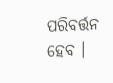ପରିବର୍ତ୍ତନ ହେବ ।